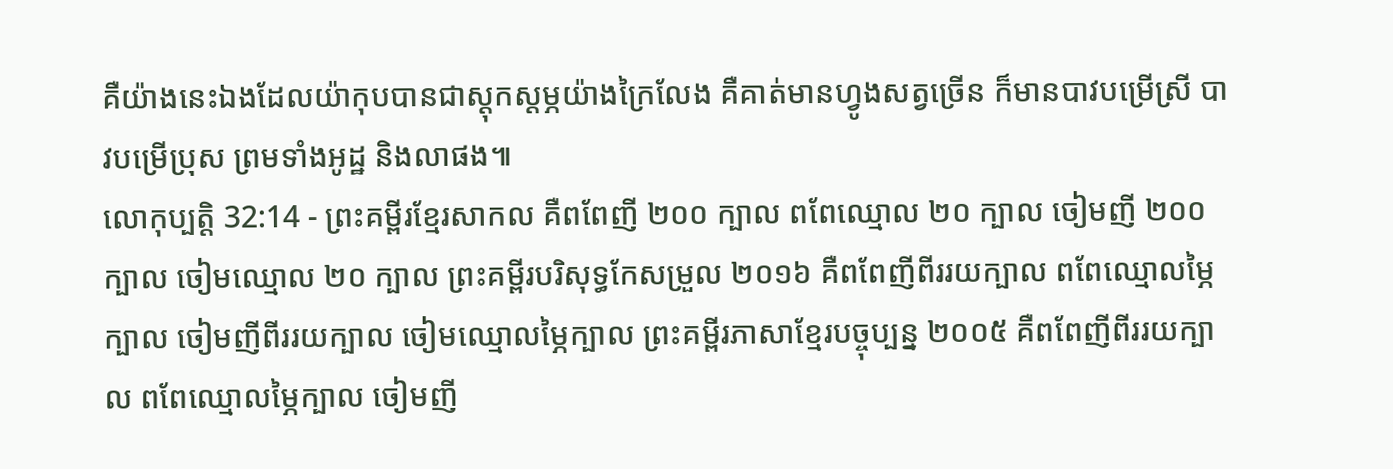គឺយ៉ាងនេះឯងដែលយ៉ាកុបបានជាស្ដុកស្ដម្ភយ៉ាងក្រៃលែង គឺគាត់មានហ្វូងសត្វច្រើន ក៏មានបាវបម្រើស្រី បាវបម្រើប្រុស ព្រមទាំងអូដ្ឋ និងលាផង៕
លោកុប្បត្តិ 32:14 - ព្រះគម្ពីរខ្មែរសាកល គឺពពែញី ២០០ ក្បាល ពពែឈ្មោល ២០ ក្បាល ចៀមញី ២០០ ក្បាល ចៀមឈ្មោល ២០ ក្បាល ព្រះគម្ពីរបរិសុទ្ធកែសម្រួល ២០១៦ គឺពពែញីពីររយក្បាល ពពែឈ្មោលម្ភៃក្បាល ចៀមញីពីររយក្បាល ចៀមឈ្មោលម្ភៃក្បាល ព្រះគម្ពីរភាសាខ្មែរបច្ចុប្បន្ន ២០០៥ គឺពពែញីពីររយក្បាល ពពែឈ្មោលម្ភៃក្បាល ចៀមញី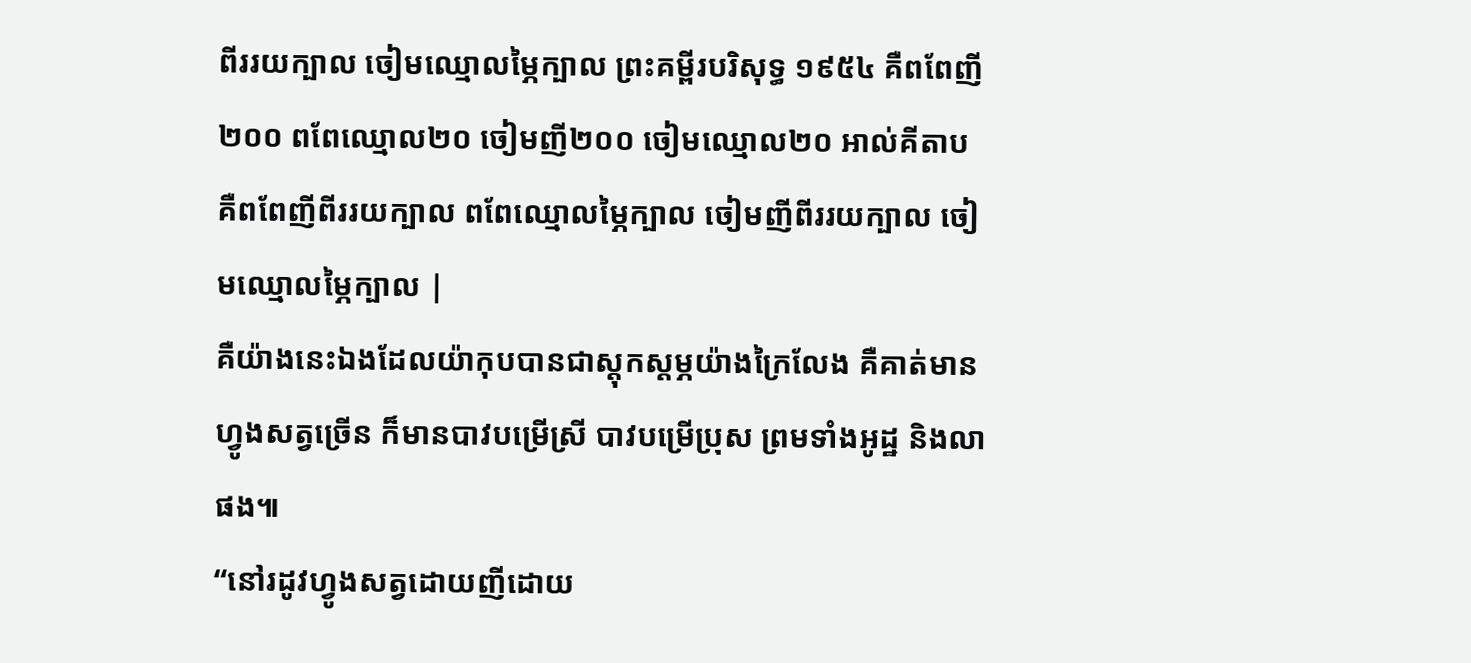ពីររយក្បាល ចៀមឈ្មោលម្ភៃក្បាល ព្រះគម្ពីរបរិសុទ្ធ ១៩៥៤ គឺពពែញី២០០ ពពែឈ្មោល២០ ចៀមញី២០០ ចៀមឈ្មោល២០ អាល់គីតាប គឺពពែញីពីររយក្បាល ពពែឈ្មោលម្ភៃក្បាល ចៀមញីពីររយក្បាល ចៀមឈ្មោលម្ភៃក្បាល |
គឺយ៉ាងនេះឯងដែលយ៉ាកុបបានជាស្ដុកស្ដម្ភយ៉ាងក្រៃលែង គឺគាត់មានហ្វូងសត្វច្រើន ក៏មានបាវបម្រើស្រី បាវបម្រើប្រុស ព្រមទាំងអូដ្ឋ និងលាផង៕
“នៅរដូវហ្វូងសត្វដោយញីដោយ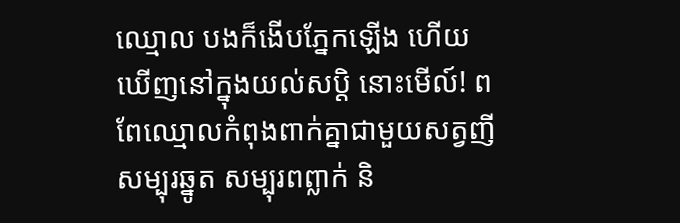ឈ្មោល បងក៏ងើបភ្នែកឡើង ហើយឃើញនៅក្នុងយល់សប្តិ នោះមើល៍! ពពែឈ្មោលកំពុងពាក់គ្នាជាមួយសត្វញីសម្បុរឆ្នូត សម្បុរពព្លាក់ និ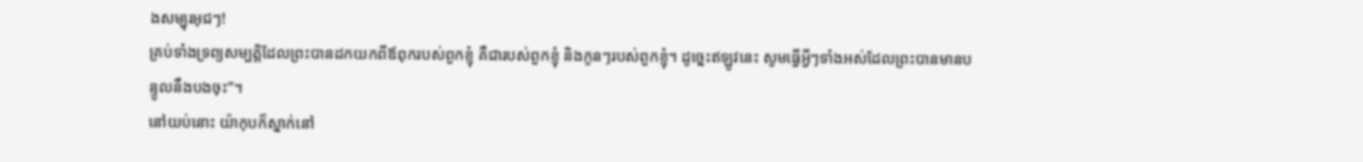ងសម្បុរអុជៗ!
គ្រប់ទាំងទ្រព្យសម្បត្តិដែលព្រះបានដកយកពីឪពុករបស់ពួកខ្ញុំ គឺជារបស់ពួកខ្ញុំ និងកូនៗរបស់ពួកខ្ញុំ។ ដូច្នេះឥឡូវនេះ សូមធ្វើអ្វីៗទាំងអស់ដែលព្រះបានមានបន្ទូលនឹងបងចុះ”។
នៅយប់នោះ យ៉ាកុបក៏ស្នាក់នៅ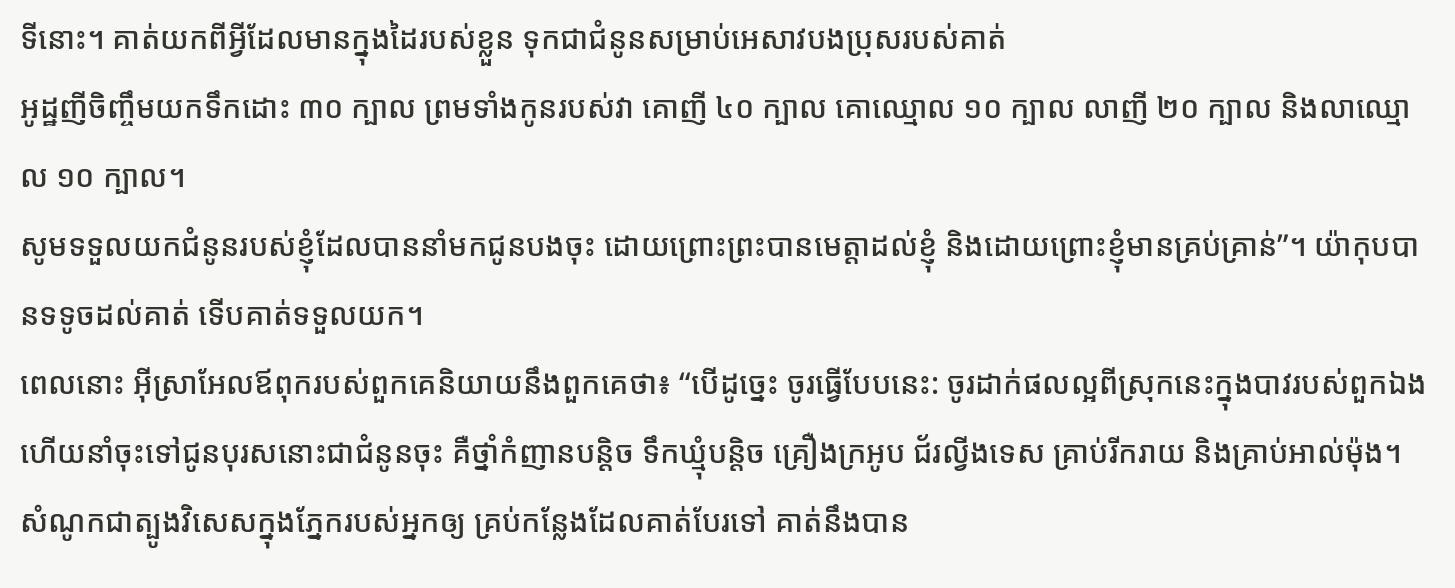ទីនោះ។ គាត់យកពីអ្វីដែលមានក្នុងដៃរបស់ខ្លួន ទុកជាជំនូនសម្រាប់អេសាវបងប្រុសរបស់គាត់
អូដ្ឋញីចិញ្ចឹមយកទឹកដោះ ៣០ ក្បាល ព្រមទាំងកូនរបស់វា គោញី ៤០ ក្បាល គោឈ្មោល ១០ ក្បាល លាញី ២០ ក្បាល និងលាឈ្មោល ១០ ក្បាល។
សូមទទួលយកជំនូនរបស់ខ្ញុំដែលបាននាំមកជូនបងចុះ ដោយព្រោះព្រះបានមេត្តាដល់ខ្ញុំ និងដោយព្រោះខ្ញុំមានគ្រប់គ្រាន់”។ យ៉ាកុបបានទទូចដល់គាត់ ទើបគាត់ទទួលយក។
ពេលនោះ អ៊ីស្រាអែលឪពុករបស់ពួកគេនិយាយនឹងពួកគេថា៖ “បើដូច្នេះ ចូរធ្វើបែបនេះ: ចូរដាក់ផលល្អពីស្រុកនេះក្នុងបាវរបស់ពួកឯង ហើយនាំចុះទៅជូនបុរសនោះជាជំនូនចុះ គឺថ្នាំកំញានបន្តិច ទឹកឃ្មុំបន្តិច គ្រឿងក្រអូប ជ័រល្វីងទេស គ្រាប់រីករាយ និងគ្រាប់អាល់ម៉ុង។
សំណូកជាត្បូងវិសេសក្នុងភ្នែករបស់អ្នកឲ្យ គ្រប់កន្លែងដែលគាត់បែរទៅ គាត់នឹងបាន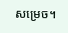សម្រេច។